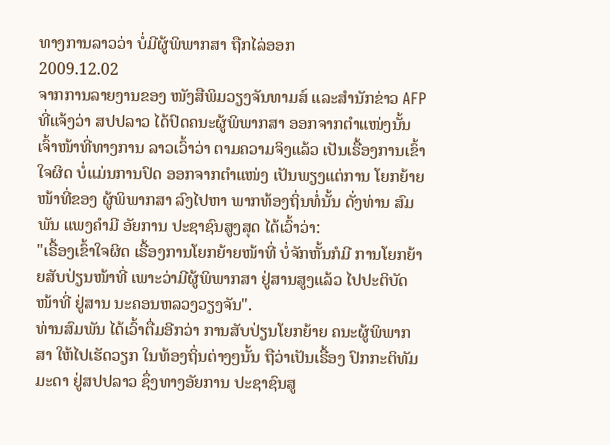ທາງການລາວວ່າ ບໍ່ມີຜູ້ພິພາກສາ ຖືກໄລ່ອອກ
2009.12.02
ຈາກການລາຍງານຂອງ ໜັງສືພິມວຽງຈັນທາມສ໌ ແລະສຳນັກຂ່າວ AFP ທີ່ແຈ້ງວ່າ ສປປລາວ ໄດ້ປົດຄນະຜູ້ພິພາກສາ ອອກຈາກຕຳແໜ່ງນັ້ນ ເຈົ້າໜ້າທີ່ທາງການ ລາວເວົ້າວ່າ ຕາມຄວາມຈິງແລ້ວ ເປັນເຣື້ອງການເຂົ້າໃຈຜິດ ບໍ່ແມ່ນການປົດ ອອກຈາກຕຳແໜ່ງ ເປັນພຽງແຕ່ການ ໂຍກຍ້າຍໜ້າທີ່ຂອງ ຜູ້ພິພາກສາ ລົງໄປຫາ ພາກທ້ອງຖິ່ນທໍ່ນັ້ນ ດັ່ງທ່ານ ສົມພັນ ແພງຄຳມີ ອັຍການ ປະຊາຊົນສູງສຸດ ໄດ້ເວົ້າວ່າ:
"ເຣື້ອງເຂົ້າໃຈຜິດ ເຣື້ອງການໂຍກຍ້າຍໜ້າທີ່ ບໍ່ຈັກຫັ້ນກໍມີ ການໂຍກຍ້າຍສັບປ່ຽນໜ້າທີ່ ເພາະວ່າມີຜູ້ພິພາກສາ ຢູ່ສານສູງແລ້ວ ໄປປະຕິບັດໜ້າທີ່ ຢູ່ສານ ນະຄອນຫລວງວຽງຈັນ".
ທ່ານສົມພັນ ໄດ້ເວົ້າຕື່ມອີກວ່າ ການສັບປ່ຽນໂຍກຍ້າຍ ຄນະຜູ້ພິພາກສາ ໃຫ້ໄປເຮັດວຽກ ໃນທ້ອງຖິ່ນຕ່າງໆນັ້ນ ຖືວ່າເປັນເຣື້ອງ ປົກກະຕິທັມມະດາ ຢູ່ສປປລາວ ຊຶ່ງທາງອັຍການ ປະຊາຊົນສູ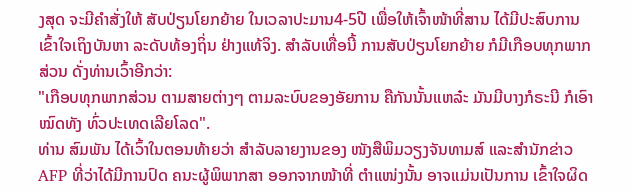ງສຸດ ຈະມີຄຳສັ່ງໃຫ້ ສັບປ່ຽນໂຍກຍ້າຍ ໃນເວລາປະມານ4-5ປີ ເພື່ອໃຫ້ເຈົ້າໜ້າທີ່ສານ ໄດ້ມີປະສົບການ ເຂົ້າໃຈເຖິງບັນຫາ ລະດັບທ້ອງຖິ່ນ ຢ່າງແທ້ຈິງ. ສຳລັບເທື່ອນີ້ ການສັບປ່ຽນໂຍກຍ້າຍ ກໍມີເກືອບທຸກພາກສ່ວນ ດັ່ງທ່ານເວົ້າອີກວ່າ:
"ເກືອບທຸກພາກສ່ວນ ຕາມສາຍຕ່າງໆ ຕາມລະບົບຂອງອັຍການ ຄືກັນນັ້ນແຫລ໋ະ ມັນມີບາງກໍຣະນີ ກໍເອົາໝົດທັງ ທົ່ວປະເທດເລີຍໂລດ".
ທ່ານ ສົມພັນ ໄດ້ເວົ້າໃນຕອນທ້າຍວ່າ ສຳລັບລາຍງານຂອງ ໜັງສືພິມວຽງຈັນທາມສ໌ ແລະສຳນັກຂ່າວ AFP ທີ່ວ່າໄດ້ມີການປົດ ຄນະຜູ້ພິພາກສາ ອອກຈາກໜ້າທີ່ ຕຳແໜ່ງນັ້ນ ອາຈແມ່ນເປັນການ ເຂົ້າໃຈຜິດ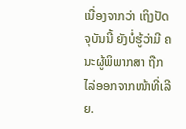ເນື່ອງຈາກວ່າ ເຖິງປັດຈຸບັນນີ້ ຍັງບໍ່ຮູ້ວ່າມີ ຄນະຜູ້ພິພາກສາ ຖືກໄລ່ອອກຈາກໜ້າທີ່ເລີຍ.